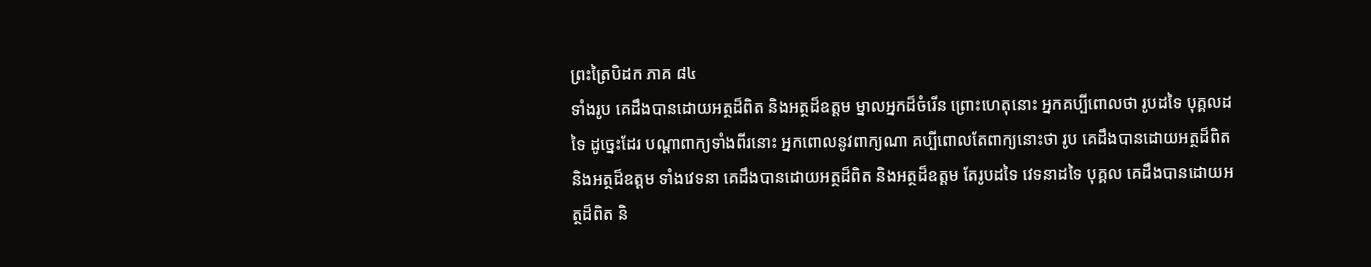ព្រះត្រៃបិដក ភាគ ៨៤
ទាំងរូប គេដឹងបានដោយអត្ថដ៏ពិត និងអត្ថដ៏ឧត្តម ម្នាលអ្នកដ៏ចំរើន ព្រោះហេតុនោះ អ្នកគប្បីពោលថា រូបដទៃ បុគ្គលដទៃ ដូច្នេះដែរ បណ្តាពាក្យទាំងពីរនោះ អ្នកពោលនូវពាក្យណា គប្បីពោលតែពាក្យនោះថា រូប គេដឹងបានដោយអត្ថដ៏ពិត និងអត្ថដ៏ឧត្តម ទាំងវេទនា គេដឹងបានដោយអត្ថដ៏ពិត និងអត្ថដ៏ឧត្តម តែរូបដទៃ វេទនាដទៃ បុគ្គល គេដឹងបានដោយអត្ថដ៏ពិត និ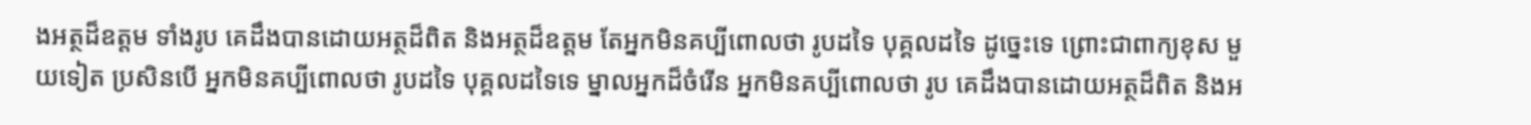ងអត្ថដ៏ឧត្តម ទាំងរូប គេដឹងបានដោយអត្ថដ៏ពិត និងអត្ថដ៏ឧត្តម តែអ្នកមិនគប្បីពោលថា រូបដទៃ បុគ្គលដទៃ ដូច្នេះទេ ព្រោះជាពាក្យខុស មួយទៀត ប្រសិនបើ អ្នកមិនគប្បីពោលថា រូបដទៃ បុគ្គលដទៃទេ ម្នាលអ្នកដ៏ចំរើន អ្នកមិនគប្បីពោលថា រូប គេដឹងបានដោយអត្ថដ៏ពិត និងអ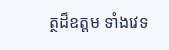ត្ថដ៏ឧត្តម ទាំងវេទ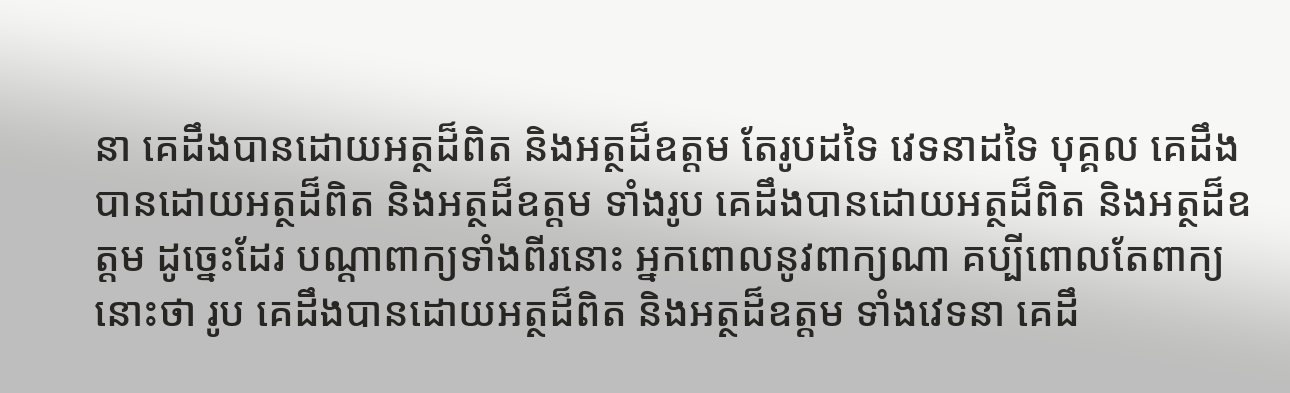នា គេដឹងបានដោយអត្ថដ៏ពិត និងអត្ថដ៏ឧត្តម តែរូបដទៃ វេទនាដទៃ បុគ្គល គេដឹងបានដោយអត្ថដ៏ពិត និងអត្ថដ៏ឧត្តម ទាំងរូប គេដឹងបានដោយអត្ថដ៏ពិត និងអត្ថដ៏ឧត្តម ដូច្នេះដែរ បណ្តាពាក្យទាំងពីរនោះ អ្នកពោលនូវពាក្យណា គប្បីពោលតែពាក្យនោះថា រូប គេដឹងបានដោយអត្ថដ៏ពិត និងអត្ថដ៏ឧត្តម ទាំងវេទនា គេដឹ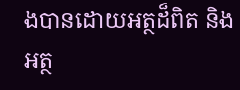ងបានដោយអត្ថដ៏ពិត និងអត្ថ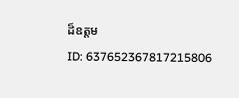ដ៏ឧត្តម
ID: 637652367817215806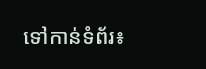ទៅកាន់ទំព័រ៖